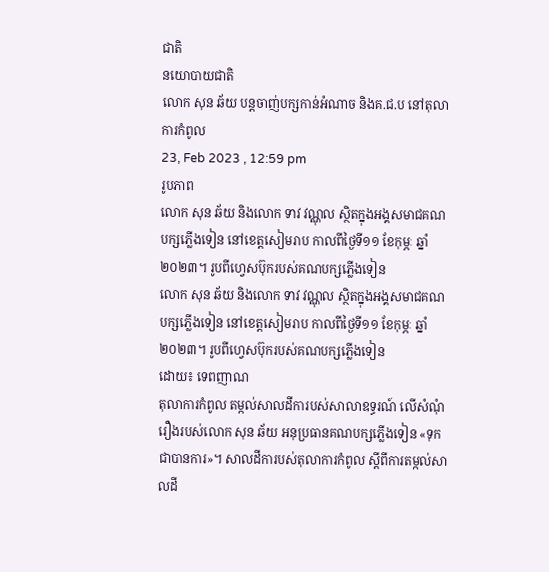ជាតិ
នយោបាយជាតិ
លោក សុន ឆ័យ បន្តចាញ់បក្សកាន់អំណាច និងគ.ជ.ប នៅតុលាការកំពូល
23, Feb 2023 , 12:59 pm
រូបភាព
លោក សុន ឆ័យ និងលោក ទាវ វណ្ណុល ស្ថិតក្នុងអង្គសមាជគណបក្សភ្លើងទៀន នៅខេត្តសៀមរាប កាលពីថ្ងៃទី១១ ខែកុម្ភៈ ឆ្នាំ២០២៣។ រូបពីហ្វេសប៊ុករបស់គណបក្សភ្លើងទៀន
លោក សុន ឆ័យ និងលោក ទាវ វណ្ណុល ស្ថិតក្នុងអង្គសមាជគណបក្សភ្លើងទៀន នៅខេត្តសៀមរាប កាលពីថ្ងៃទី១១ ខែកុម្ភៈ ឆ្នាំ២០២៣។ រូបពីហ្វេសប៊ុករបស់គណបក្សភ្លើងទៀន
ដោយ៖ ទេពញាណ
តុលាការកំពូល តម្កល់សាលដីការបស់សាលាឧទ្ធរណ៍ លើសំណុំរឿងរបស់លោក សុន ឆ័យ អនុប្រធានគណបក្សភ្លើងទៀន «ទុកជាបានការ»។ សាលដីការបស់តុលាការកំពូល ស្តីពីការតម្កល់សាលដី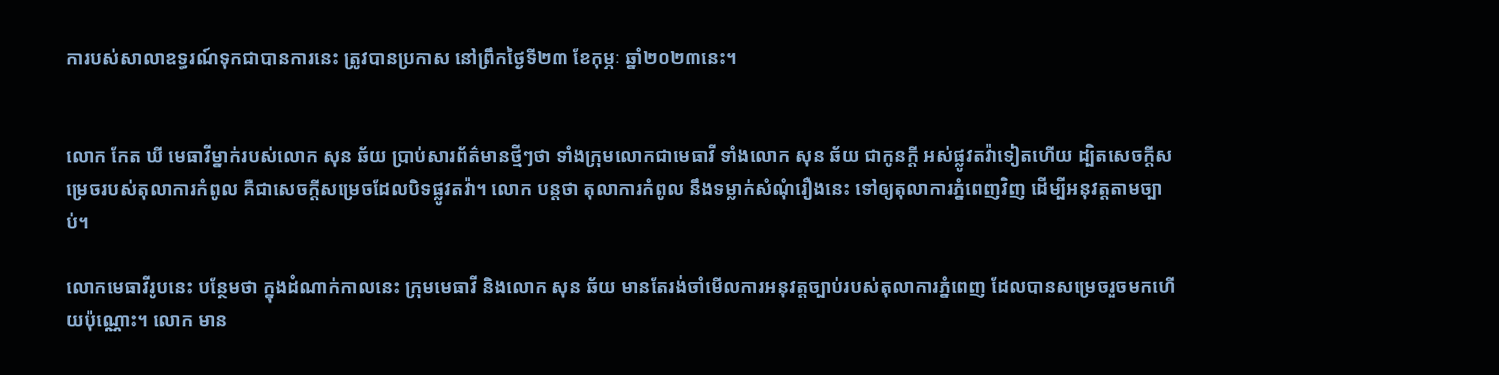ការបស់សាលាឧទ្ធរណ៍ទុកជាបានការនេះ ត្រូវបានប្រកាស នៅព្រឹកថ្ងៃទី២៣ ខែកុម្ភៈ ឆ្នាំ២០២៣នេះ។


លោក កែត ឃី មេធាវីម្នាក់របស់លោក សុន ឆ័យ ប្រាប់សារព័ត៌មានថ្មីៗថា ទាំងក្រុមលោកជាមេធាវី ទាំងលោក សុន ឆ័យ ជាកូនក្តី អស់ផ្លូវតវ៉ាទៀតហើយ ដ្បិតសេចក្តីសម្រេចរបស់តុលាការកំពូល គឺជាសេចក្តីសម្រេចដែលបិទផ្លូវតវ៉ា។ លោក បន្តថា តុលាការកំពូល នឹងទម្លាក់សំណុំរឿងនេះ ទៅឲ្យតុលាការភ្នំពេញវិញ ដើម្បីអនុវត្តតាមច្បាប់។

លោកមេធាវីរូបនេះ បន្ថែមថា ក្នុងដំណាក់កាលនេះ ក្រុមមេធាវី និងលោក សុន ឆ័យ មានតែរង់ចាំមើលការអនុវត្តច្បាប់របស់តុលាការភ្នំពេញ ដែលបានសម្រេចរួចមកហើយប៉ុណ្ណោះ។ លោក មាន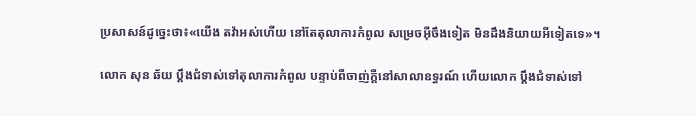ប្រសាសន៍ដូច្នេះថា៖«យើង តវ៉ាអស់ហើយ នៅតែតុលាការកំពូល សម្រេចអ៊ីចឹងទៀត មិនដឹងនិយាយអីទៀតទេ»។

លោក សុន ឆ័យ ប្តឹងជំទាស់ទៅតុលាការកំពូល បន្ទាប់ពីចាញ់ក្តីនៅសាលាឧទ្ធរណ៍ ហើយលោក ប្តឹងជំទាស់ទៅ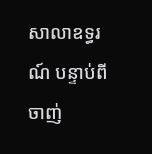សាលាឧទ្ធរណ៍ បន្ទាប់ពីចាញ់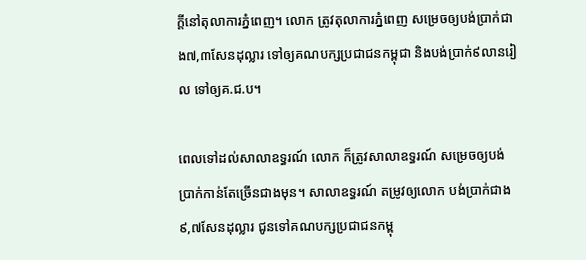ក្តីនៅតុលាការភ្នំពេញ។ លោក ត្រូវតុលាការភ្នំពេញ សម្រេចឲ្យបង់ប្រាក់ជាង៧,៣សែនដុល្លារ ទៅឲ្យគណបក្សប្រជាជនកម្ពុជា និងបង់ប្រាក់៩លានរៀល ទៅឲ្យគ.ជ.ប។

ពេលទៅដល់សាលាឧទ្ធរណ៍ លោក ក៏ត្រូវសាលាឧទ្ធរណ៍ សម្រេចឲ្យបង់ប្រាក់កាន់តែច្រើនជាងមុន។ សាលាឧទ្ធរណ៍ តម្រូវឲ្យលោក បង់ប្រាក់ជាង៩,៧សែនដុល្លារ ជូនទៅគណបក្សប្រជាជនកម្ពុ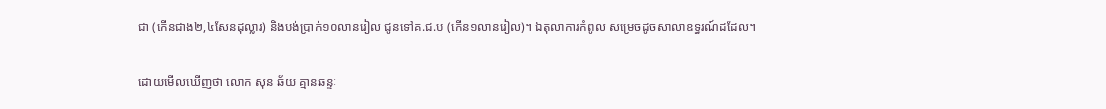ជា (កើនជាង២,៤សែនដុល្លារ) និងបង់ប្រាក់១០លានរៀល ជូនទៅគ.ជ.ប (កើន១លានរៀល)។ ឯតុលាការកំពូល សម្រេចដូចសាលាឧទ្ធរណ៍ដដែល។

ដោយមើលឃើញថា លោក សុន ឆ័យ គ្មានឆន្ទៈ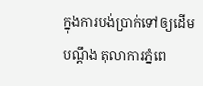ក្នុងការបង់ប្រាក់ទៅឲ្យដើមបណ្តឹង តុលាការភ្នំពេ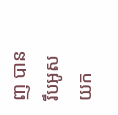ញ បានរឹបអូសយក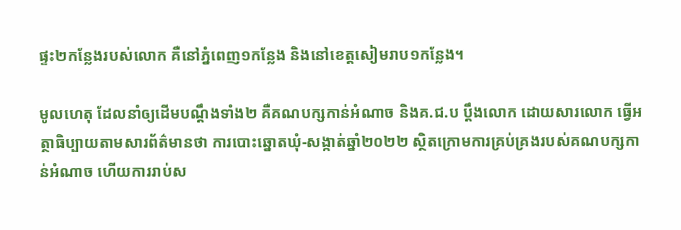ផ្ទះ២កន្លែងរបស់លោក គឺនៅភ្នំពេញ១កន្លែង និងនៅខេត្តសៀមរាប១កន្លែង។

មូលហេតុ ដែលនាំឲ្យដើមបណ្តឹងទាំង២ គឺគណបក្សកាន់អំណាច និងគ.ជ.ប ប្តឹងលោក ដោយសារលោក ធ្វើអត្ថាធិប្បាយតាមសារព័ត៌មានថា ការបោះឆ្នោតឃុំ-សង្កាត់ឆ្នាំ២០២២ ស្ថិតក្រោមការគ្រប់គ្រងរបស់គណបក្សកាន់អំណាច ហើយការរាប់ស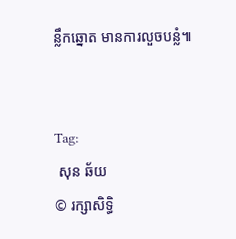ន្លឹកឆ្នោត មានការលួចបន្លំ៕


Tag:
 សុន ឆ័យ
© រក្សាសិទ្ធិ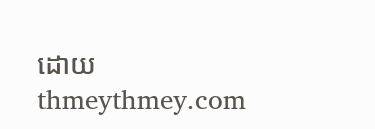ដោយ thmeythmey.com